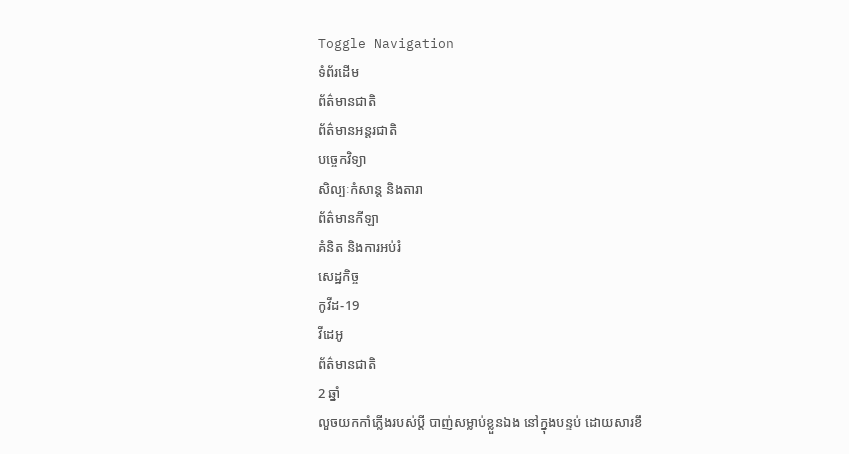Toggle Navigation
ទំព័រដើម
ព័ត៌មានជាតិ
ព័ត៌មានអន្តរជាតិ
បច្ចេកវិទ្យា
សិល្បៈកំសាន្ត និងតារា
ព័ត៌មានកីឡា
គំនិត និងការអប់រំ
សេដ្ឋកិច្ច
កូវីដ-19
វីដេអូ
ព័ត៌មានជាតិ
2 ឆ្នាំ
លួចយកកាំភ្លើងរបស់ប្តី បាញ់សម្លាប់ខ្លួនឯង នៅក្នុងបន្ទប់ ដោយសារខឹ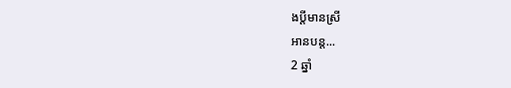ងប្តីមានស្រី
អានបន្ត...
2 ឆ្នាំ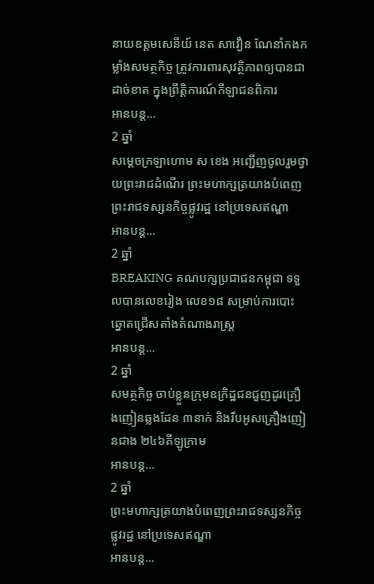នាយឧត្តមសេនីយ៍ នេត សាវឿន ណែនាំកងកម្លាំងសមត្ថកិច្ច ត្រូវការពារសុវត្ថិភាពឲ្យបានជាដាច់ខាត ក្នុងព្រឹត្តិការណ៍កីឡាជនពិការ
អានបន្ត...
2 ឆ្នាំ
សម្ដេចក្រឡាហោម ស ខេង អញ្ជើញចូលរួមថ្វាយព្រះរាជដំណើរ ព្រះមហាក្សត្រយាងបំពេញព្រះរាជទស្សនកិច្ចផ្លូវរដ្ឋ នៅប្រទេសឥណ្ឌា
អានបន្ត...
2 ឆ្នាំ
BREAKING គណបក្សប្រជាជនកម្ពុជា ទទួលបានលេខរៀង លេខ១៨ សម្រាប់ការបោះឆ្នោតជ្រើសតាំងតំណាងរាស្ត្រ
អានបន្ត...
2 ឆ្នាំ
សមត្ថកិច្ច ចាប់ខ្លួនក្រុមឧក្រិដ្ឋជនជួញដូរគ្រឿងញៀនឆ្លងដែន ៣នាក់ និងរឹបអូសគ្រឿងញៀនជាង ២៤៦គីឡូក្រាម
អានបន្ត...
2 ឆ្នាំ
ព្រះមហាក្សត្រយាងបំពេញព្រះរាជទស្សនកិច្ចផ្លូវរដ្ឋ នៅប្រទេសឥណ្ឌា
អានបន្ត...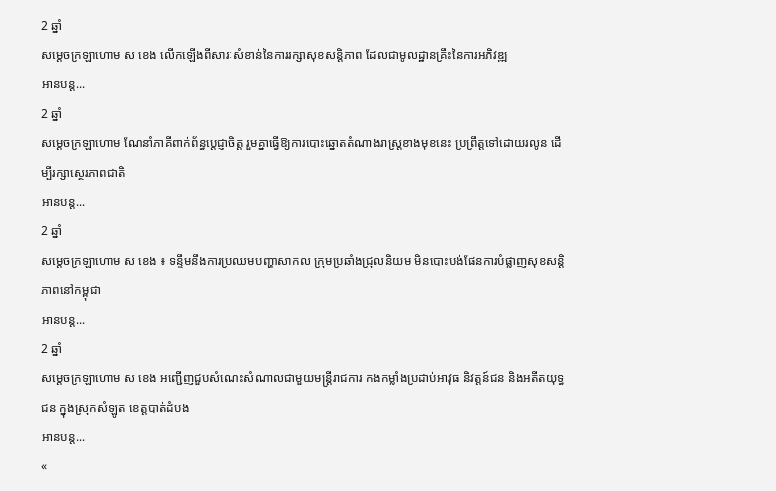2 ឆ្នាំ
សម្តេចក្រឡាហោម ស ខេង លេីកឡេីងពីសារៈសំខាន់នៃការរក្សាសុខសន្តិភាព ដែលជាមូលដ្ឋានគ្រឹះនៃការអភិវឌ្ឍ
អានបន្ត...
2 ឆ្នាំ
សម្តេចក្រឡាហោម ណែនាំភាគីពាក់ព័ន្ធប្ដេជ្ញាចិត្ត រួមគ្នាធ្វើឱ្យការបោះឆ្នោតតំណាងរាស្រ្តខាងមុខនេះ ប្រព្រឹត្តទៅដោយរលូន ដើម្បីរក្សាស្ថេរភាពជាតិ
អានបន្ត...
2 ឆ្នាំ
សម្តេចក្រឡាហោម ស ខេង ៖ ទន្ទឹមនឹងការប្រឈមបញ្ហាសាកល ក្រុមប្រឆាំងជ្រុលនិយម មិនបោះបង់ផែនការបំផ្លាញសុខសន្តិភាពនៅកម្ពុជា
អានបន្ត...
2 ឆ្នាំ
សម្ដេចក្រឡាហោម ស ខេង អញ្ជើញជួបសំណេះសំណាលជាមួយមន្រ្ដីរាជការ កងកម្លាំងប្រដាប់អាវុធ និវត្តន៍ជន និងអតីតយុទ្ធជន ក្នុងស្រុកសំឡូត ខេត្តបាត់ដំបង
អានបន្ត...
«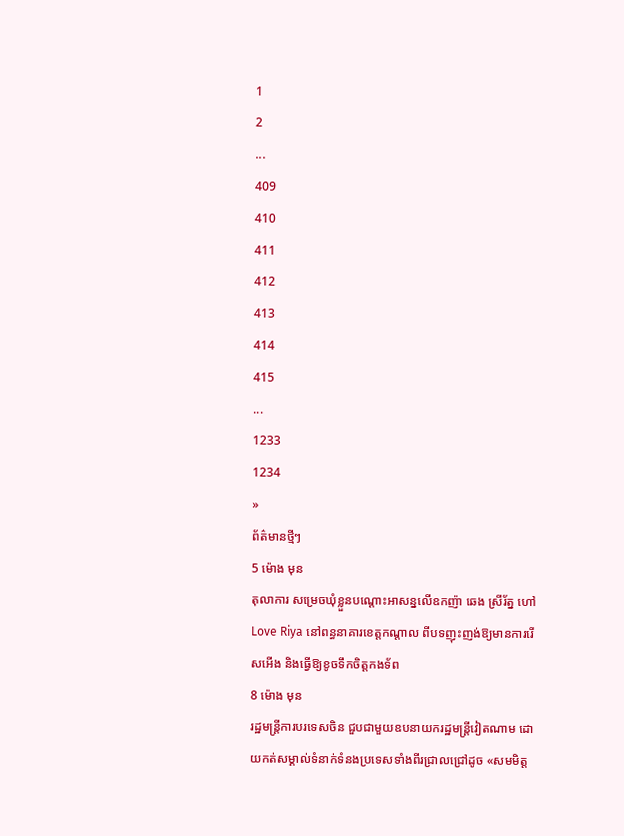1
2
...
409
410
411
412
413
414
415
...
1233
1234
»
ព័ត៌មានថ្មីៗ
5 ម៉ោង មុន
តុលាការ សម្រេចឃុំខ្លួនបណ្តោះអាសន្នលើឧកញ៉ា ឆេង ស្រីរ័ត្ន ហៅ Love Riya នៅពន្ធនាគារខេត្តកណ្តាល ពីបទញុះញង់ឱ្យមានការរើសអើង និងធ្វើឱ្យខូចទឹកចិត្តកងទ័ព
8 ម៉ោង មុន
រដ្ឋមន្ត្រីការបរទេសចិន ជួបជាមួយឧបនាយករដ្ឋមន្ត្រីវៀតណាម ដោយកត់សម្គាល់ទំនាក់ទំនងប្រទេសទាំងពីរជ្រាលជ្រៅដូច «សមមិត្ត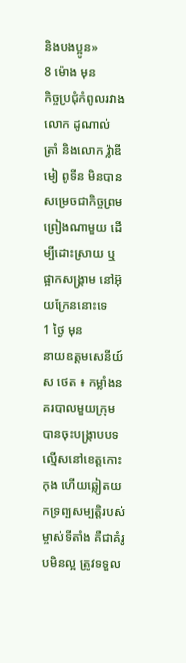និងបងប្អូន»
8 ម៉ោង មុន
កិច្ចប្រជុំកំពូលរវាង លោក ដូណាល់ ត្រាំ និងលោក វ្ល៉ាឌីមៀ ពូទីន មិនបានសម្រេចជាកិច្ចព្រមព្រៀងណាមួយ ដើម្បីដោះស្រាយ ឬផ្អាកសង្គ្រាម នៅអ៊ុយក្រែននោះទេ
1 ថ្ងៃ មុន
នាយឧត្តមសេនីយ៍ ស ថេត ៖ កម្លាំងនគរបាលមួយក្រុម បានចុះបង្ក្រាបបទល្មើសនៅខេត្តកោះកុង ហើយឆ្លៀតយកទ្រព្បសម្បត្តិរបស់ម្ចាស់ទីតាំង គឺជាគំរូបមិនល្អ ត្រូវទទួល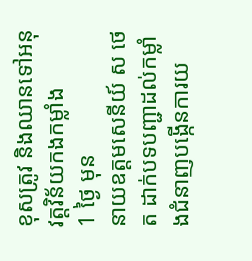ខុសត្រូវ និងឈានទៅអនុវត្តវិន័យកងកម្លាំង
1 ថ្ងៃ មុន
នាយឧត្តមសេនីយ៍ ស ថេត ដាក់បទបញ្ជាដល់កម្លាំងជំនាញបង្កើនការយ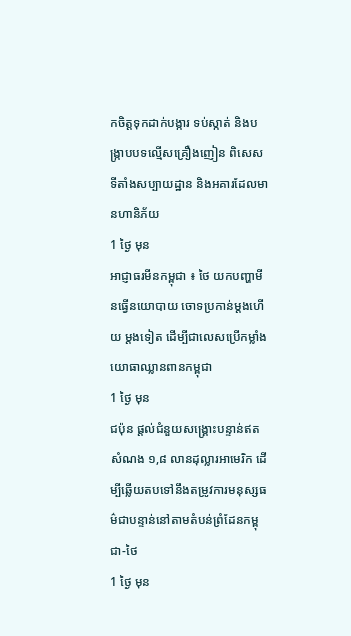កចិត្តទុកដាក់បង្ការ ទប់ស្កាត់ និងបង្ក្រាបបទល្មើសគ្រឿងញៀន ពិសេសទីតាំងសប្បាយដ្ឋាន និងអគារដែលមានហានិភ័យ
1 ថ្ងៃ មុន
អាជ្ញាធរមីនកម្ពុជា ៖ ថៃ យកបញ្ហាមីនធ្វើនយោបាយ ចោទប្រកាន់ម្តងហើយ ម្តងទៀត ដើម្បីជាលេសប្រើកម្លាំងយោធាឈ្លានពានកម្ពុជា
1 ថ្ងៃ មុន
ជប៉ុន ផ្តល់ជំនួយសង្គ្រោះបន្ទាន់ឥតសំណង ១,៨ លានដុល្លារអាមេរិក ដើម្បីឆ្លើយតបទៅនឹងតម្រូវការមនុស្សធម៌ជាបន្ទាន់នៅតាមតំបន់ព្រំដែនកម្ពុជា-ថៃ
1 ថ្ងៃ មុន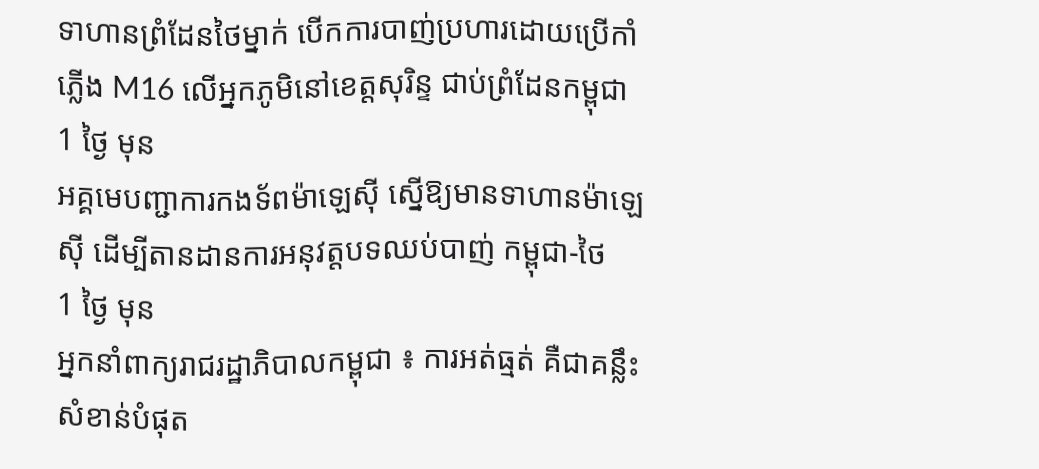ទាហានព្រំដែនថៃម្នាក់ បើកការបាញ់ប្រហារដោយប្រើកាំភ្លើង M16 លើអ្នកភូមិនៅខេត្តសុរិន្ទ ជាប់ព្រំដែនកម្ពុជា
1 ថ្ងៃ មុន
អគ្គមេបញ្ជាការកងទ័ពម៉ាឡេស៊ី ស្នើឱ្យមានទាហានម៉ាឡេស៊ី ដើម្បីតានដានការអនុវត្តបទឈប់បាញ់ កម្ពុជា-ថៃ
1 ថ្ងៃ មុន
អ្នកនាំពាក្យរាជរដ្ឋាភិបាលកម្ពុជា ៖ ការអត់ធ្មត់ គឺជាគន្លឹះសំខាន់បំផុត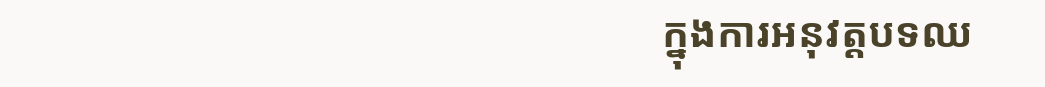ក្នុងការអនុវត្តបទឈ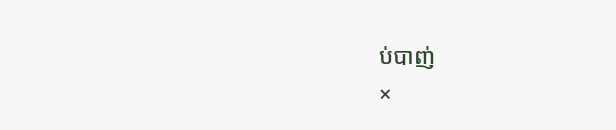ប់បាញ់
×